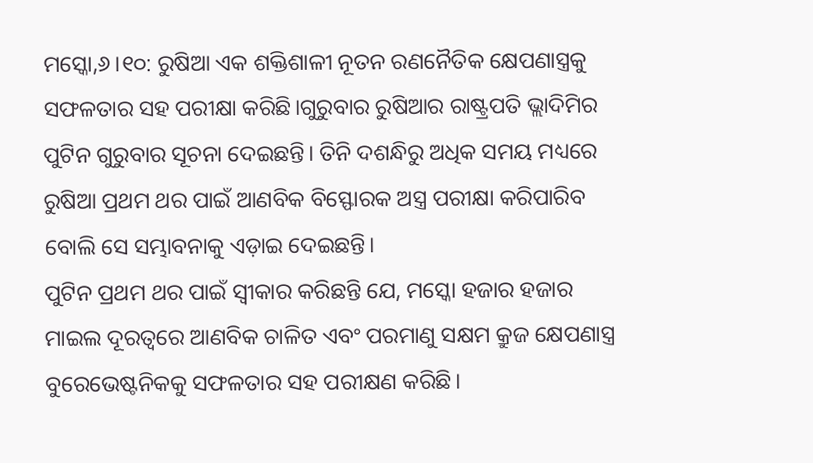ମସ୍କୋ,୬।୧୦: ରୁଷିଆ ଏକ ଶକ୍ତିଶାଳୀ ନୂତନ ରଣନୈତିକ କ୍ଷେପଣାସ୍ତ୍ରକୁ ସଫଳତାର ସହ ପରୀକ୍ଷା କରିଛି।ଗୁରୁବାର ରୁଷିଆର ରାଷ୍ଟ୍ରପତି ଭ୍ଲାଦିମିର ପୁଟିନ ଗୁରୁବାର ସୂଚନା ଦେଇଛନ୍ତି। ତିନି ଦଶନ୍ଧିରୁ ଅଧିକ ସମୟ ମଧ୍ୟରେ ରୁଷିଆ ପ୍ରଥମ ଥର ପାଇଁ ଆଣବିକ ବିସ୍ଫୋରକ ଅସ୍ତ୍ର ପରୀକ୍ଷା କରିପାରିବ ବୋଲି ସେ ସମ୍ଭାବନାକୁ ଏଡ଼ାଇ ଦେଇଛନ୍ତି।
ପୁଟିନ ପ୍ରଥମ ଥର ପାଇଁ ସ୍ବୀକାର କରିଛନ୍ତି ଯେ, ମସ୍କୋ ହଜାର ହଜାର ମାଇଲ ଦୂରତ୍ୱରେ ଆଣବିକ ଚାଳିତ ଏବଂ ପରମାଣୁ ସକ୍ଷମ କ୍ରୁଜ କ୍ଷେପଣାସ୍ତ୍ର ବୁରେଭେଷ୍ଟନିକକୁ ସଫଳତାର ସହ ପରୀକ୍ଷଣ କରିଛି।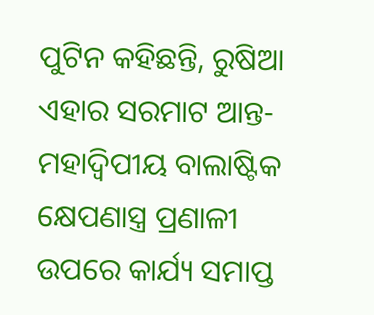ପୁଟିନ କହିଛନ୍ତି, ରୁଷିଆ ଏହାର ସରମାଟ ଆନ୍ତ-ମହାଦ୍ୱିପୀୟ ବାଲାଷ୍ଟିକ କ୍ଷେପଣାସ୍ତ୍ର ପ୍ରଣାଳୀ ଉପରେ କାର୍ଯ୍ୟ ସମାପ୍ତ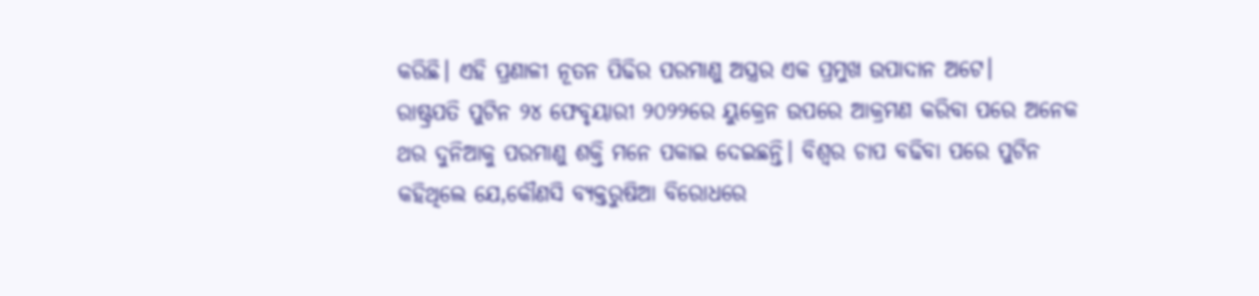କରିଛି। ଏହି ପ୍ରଣାଳୀ ନୂତନ ପିଢିର ପରମାଣୁ ଅସ୍ତ୍ରର ଏକ ପ୍ରମୁଖ ଉପାଦାନ ଅଟେ।
ରାଷ୍ଟ୍ରପତି ପୁଟିନ ୨୪ ଫେବୃୟାରୀ ୨୦୨୨ରେ ୟୁକ୍ରେନ ଉପରେ ଆକ୍ରମଣ କରିବା ପରେ ଅନେକ ଥର ଦୁନିଆକୁ ପରମାଣୁ ଶକ୍ତି ମନେ ପକାଇ ଦେଇଛନ୍ତି। ବିଶ୍ୱର ଚାପ ବଢିବା ପରେ ପୁଟିନ କହିଥିଲେ ଯେ,କୌଣସି ବ୍ୟକ୍ତରୁଷିଆ ବିରୋଧରେ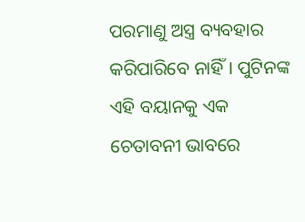ପରମାଣୁ ଅସ୍ତ୍ର ବ୍ୟବହାର କରିପାରିବେ ନାହିଁ। ପୁଟିନଙ୍କ ଏହି ବୟାନକୁ ଏକ ଚେତାବନୀ ଭାବରେ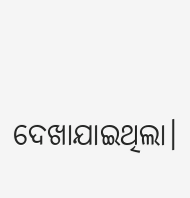ଦେଖାଯାଇଥିଲା।